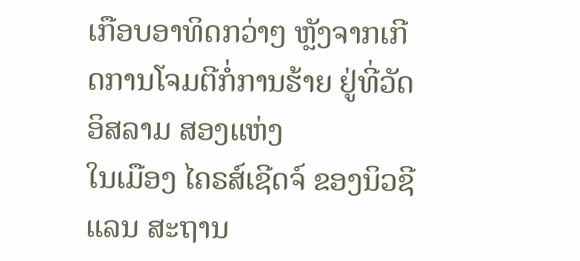ເກືອບອາທິດກວ່າໆ ຫຼັງຈາກເກີດການໂຈມຕີກໍ່ການຮ້າຍ ຢູ່ທີ່ວັດອິສລາມ ສອງແຫ່ງ
ໃນເມືອງ ໄຄຣສ໌ເຊີດຈ໌ ຂອງນິວຊີແລນ ສະຖານ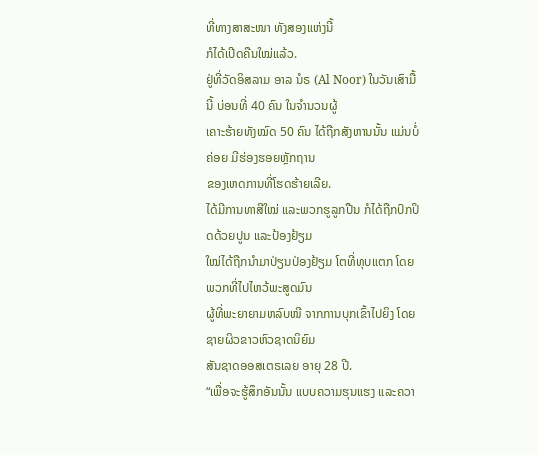ທີ່ທາງສາສະໜາ ທັງສອງແຫ່ງນີ້
ກໍໄດ້ເປີດຄືນໃໝ່ແລ້ວ.
ຢູ່ທີ່ວັດອິສລາມ ອາລ ນໍຣ (Al Noor) ໃນວັນເສົາມື້ນີ້ ບ່ອນທີ່ 40 ຄົນ ໃນຈຳນວນຜູ້
ເຄາະຮ້າຍທັງໝົດ 50 ຄົນ ໄດ້ຖືກສັງຫານນັ້ນ ແມ່ນບໍ່ຄ່ອຍ ມີຮ່ອງຮອຍຫຼັກຖານ
ຂອງເຫດການທີ່ໂຮດຮ້າຍເລີຍ.
ໄດ້ມີການທາສີໃໝ່ ແລະພວກຮູລູກປືນ ກໍໄດ້ຖືກປົກປິດດ້ວຍປູນ ແລະປ້ອງຢ້ຽມ
ໃໝ່ໄດ້ຖືກນຳມາປ່ຽນປ່ອງຢ້ຽມ ໂຕທີ່ທຸບແຕກ ໂດຍພວກທີ່ໄປໄຫວ້ພະສູດມົນ
ຜູ້ທີ່ພະຍາຍາມຫລົບໜີ ຈາກການບຸກເຂົ້າໄປຍິງ ໂດຍຊາຍຜິວຂາວຫົວຊາດນິຍົມ
ສັນຊາດອອສເຕຣເລຍ ອາຍຸ 28 ປີ.
“ເພື່ອຈະຮູ້ສຶກອັນນັ້ນ ແບບຄວາມຮຸນແຮງ ແລະຄວາ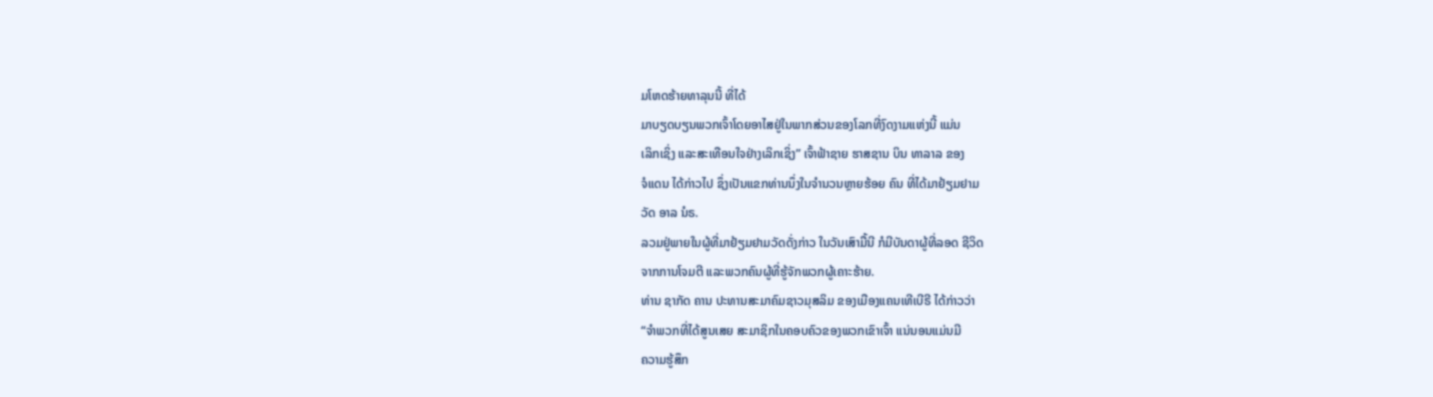ມໂຫດຮ້າຍທາລຸນນີ້ ທີ່ໄດ້
ມາບຽດບຽນພວກເຈົ້າໂດຍອາໄສຢູ່ໃນພາກສ່ວນຂອງໂລກທີ່ງົດງາມແຫ່ງນີ້ ແມ່ນ
ເລິກເຊິ່ງ ແລະສະເທືອນໃຈຢ່າງເລິກເຊິ່ງ” ເຈົ້າຟ້າຊາຍ ຮາສຊານ ບິນ ທາລາລ ຂອງ
ຈໍແດນ ໄດ້ກ່າວໄປ ຊຶ່ງເປັນແຂກທ່ານນຶ່ງໃນຈຳນວນຫຼາຍຮ້ອຍ ຄົນ ທີ່ໄດ້ມາຢ້ຽມຢາມ
ວັດ ອາລ ນໍຣ.
ລວມຢູ່ພາຍໃນຜູ້ທີ່ມາຢ້ຽມຢາມວັດດັ່ງກ່າວ ໃນວັນເສົາມື້ນີ ກໍມີບັນດາຜູ້ທີ່ລອດ ຊີວິດ
ຈາກການໂຈມຕີ ແລະພວກຄົນຜູ້ທີ່ຮູ້ຈັກພວກຜູ້ເຄາະຮ້າຍ.
ທ່ານ ຊາກັດ ຄານ ປະທານສະມາຄົມຊາວມຸສລິມ ຂອງເມືອງແຄນເທີເບີຣີ ໄດ້ກ່າວວ່າ
“ຈຳພວກທີ່ໄດ້ສູນເສຍ ສະມາຊິກໃນຄອບຄົວຂອງພວກເຂົາເຈົ້າ ແນ່ນອນແມ່ນມີ
ຄວາມຮູ້ສຶກ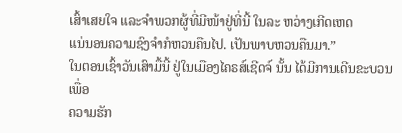ເສົ້າເສຍໃຈ ແລະຈຳພວກຜູ້ທີ່ມີໜ້າຢູ່ທີ່ນີ້ ໃນລະ ຫວ່າງເກີດເຫດ
ແນ່ນອນຄວາມຊົງຈຳກໍຫວນຄືນໄປ. ເປັນພາບຫວນຄືນມາ.”
ໃນຕອນເຊົ້າວັນເສົາມື້ນີ້ ຢູ່ໃນເມືອງໄຄຣສ໌ເຊີດຈ໌ ນັ້ນ ໄດ້ມີການເດີນຂະບວນ ເພື່ອ
ຄວາມຮັກ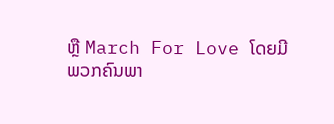ຫຼື March For Love ໂດຍມີພວກຄົນພາ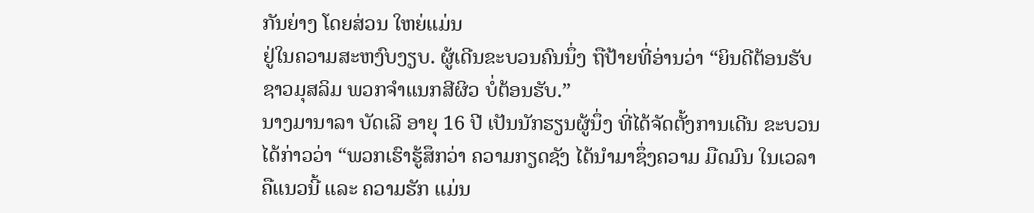ກັນຍ່າງ ໂດຍສ່ວນ ໃຫຍ່ແມ່ນ
ຢູ່ໃນຄວາມສະຫງົບງຽບ. ຜູ້ເດີນຂະບວນຄົນນຶ່ງ ຖືປ້າຍທີ່ອ່ານວ່າ “ຍິນດີຕ້ອນຮັບ
ຊາວມຸສລິມ ພວກຈຳແນກສີຜິວ ບໍ່ຕ້ອນຮັບ.”
ນາງມານາລາ ບັດເລີ ອາຍຸ 16 ປີ ເປັນນັກຮຽນຜູ້ນຶ່ງ ທີ່ໄດ້ຈັດຕັ້ງການເດີນ ຂະບວນ
ໄດ້ກ່າວວ່າ “ພວກເຮົາຮູ້ສຶກວ່າ ຄວາມກຽດຊັງ ໄດ້ນຳມາຊຶ່ງຄວາມ ມືດມົນ ໃນເວລາ
ຄືແນວນີ້ ແລະ ຄວາມຮັກ ແມ່ນ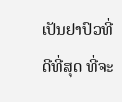ເປັນຢາປົວທີ່ດີທີ່ສຸດ ທີ່ຈະ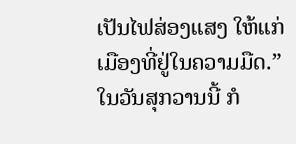ເປັນໄຟສ່ອງແສງ ໃຫ້ແກ່
ເມືອງທີ່ຢູ່ໃນຄວາມມືດ.”
ໃນວັນສຸກວານນີ້ ກໍ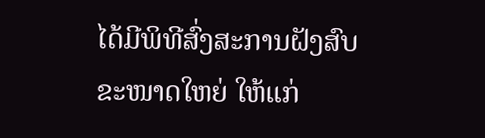ໄດ້ມີພິທີສົ່ງສະການຝັງສົບຂະໜາດໃຫຍ່ ໃຫ້ແກ່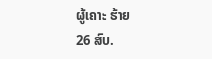ຜູ້ເຄາະ ຮ້າຍ
26 ສົບ.